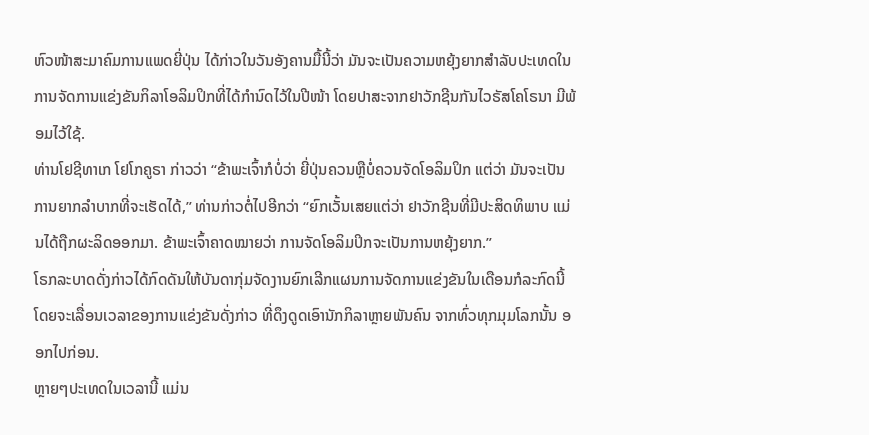ຫົວໜ້າສະມາຄົມການແພດຍີ່ປຸ່ນ ໄດ້ກ່າວໃນວັນອັງຄານມື້ນີ້ວ່າ ມັນຈະເປັນຄວາມຫຍຸ້ງຍາກສຳລັບປະເທດໃນການຈັດການແຂ່ງຂັນກິລາໂອລິມປິກທີ່ໄດ້ກຳນົດໄວ້ໃນປີໜ້າ ໂດຍປາສະຈາກຢາວັກຊີນກັນໄວຣັສໂຄໂຣນາ ມີພ້ອມໄວ້ໃຊ້.
ທ່ານໂຢຊີທາເກ ໂຢໂກຄູຣາ ກ່າວວ່າ “ຂ້າພະເຈົ້າກໍບໍ່ວ່າ ຍີ່ປຸ່ນຄວນຫຼືບໍ່ຄວນຈັດໂອລິມປິກ ແຕ່ວ່າ ມັນຈະເປັນການຍາກລຳບາກທີ່ຈະເຮັດໄດ້,” ທ່ານກ່າວຕໍ່ໄປອີກວ່າ “ຍົກເວັ້ນເສຍແຕ່ວ່າ ຢາວັກຊີນທີ່ມີປະສິດທິພາບ ແມ່ນໄດ້ຖືກຜະລິດອອກມາ. ຂ້າພະເຈົ້າຄາດໝາຍວ່າ ການຈັດໂອລິມປິກຈະເປັນການຫຍຸ້ງຍາກ.”
ໂຣກລະບາດດັ່ງກ່າວໄດ້ກົດດັນໃຫ້ບັນດາກຸ່ມຈັດງານຍົກເລີກແຜນການຈັດການແຂ່ງຂັນໃນເດືອນກໍລະກົດນີ້ ໂດຍຈະເລື່ອນເວລາຂອງການແຂ່ງຂັນດັ່ງກ່າວ ທີ່ດຶງດູດເອົານັກກິລາຫຼາຍພັນຄົນ ຈາກທົ່ວທຸກມຸມໂລກນັ້ນ ອອກໄປກ່ອນ.
ຫຼາຍໆປະເທດໃນເວລານີ້ ແມ່ນ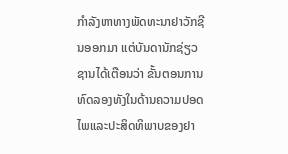ກຳລັງຫາທາງພັດທະນາຢາວັກຊີນອອກມາ ແຕ່ບັນດານັກຊ່ຽວຊານໄດ້ເຕືອນວ່າ ຂັ້ນຕອນການທົດລອງທັງໃນດ້ານຄວາມປອດໄພແລະປະສິດທິພາບຂອງຢາ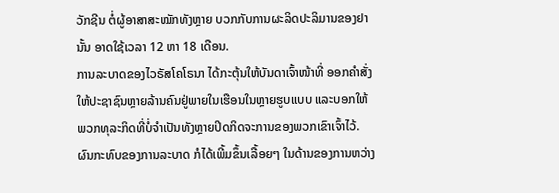ວັກຊີນ ຕໍ່ຜູ້ອາສາສະໝັກທັງຫຼາຍ ບວກກັບການຜະລິດປະລິມານຂອງຢານັ້ນ ອາດໃຊ້ເວລາ 12 ຫາ 18 ເດືອນ.
ການລະບາດຂອງໄວຣັສໂຄໂຣນາ ໄດ້ກະຕຸ້ນໃຫ້ບັນດາເຈົ້າໜ້າທີ່ ອອກຄຳສັ່ງໃຫ້ປະຊາຊົນຫຼາຍລ້ານຄົນຢູ່ພາຍໃນເຮືອນໃນຫຼາຍຮູບແບບ ແລະບອກໃຫ້ພວກທຸລະກິດທີ່ບໍ່ຈຳເປັນທັງຫຼາຍປິດກິດຈະການຂອງພວກເຂົາເຈົ້າໄວ້.
ຜົນກະທົບຂອງການລະບາດ ກໍໄດ້ເພີ້ມຂຶ້ນເລື້ອຍໆ ໃນດ້ານຂອງການຫວ່າງ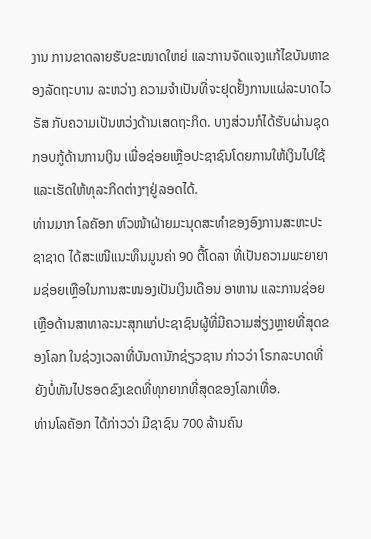ງານ ການຂາດລາຍຮັບຂະໜາດໃຫຍ່ ແລະການຈັດແຈງແກ້ໄຂບັນຫາຂອງລັດຖະບານ ລະຫວ່າງ ຄວາມຈຳເປັນທີ່ຈະຢຸດຢັ້ງການແຜ່ລະບາດໄວຣັສ ກັບຄວາມເປັນຫວ່ງດ້ານເສດຖະກິດ. ບາງສ່ວນກໍໄດ້ຮັບຜ່ານຊຸດກອບກູ້ດ້ານການເງິນ ເພື່ອຊ່ອຍເຫຼືອປະຊາຊົນໂດຍການໃຫ້ເງິນໄປໃຊ້ ແລະເຮັດໃຫ້ທຸລະກິດຕ່າງໆຢູ່ລອດໄດ້.
ທ່ານມາກ ໂລຄັອກ ຫົວໜ້າຝ່າຍມະນຸດສະທຳຂອງອົງການສະຫະປະຊາຊາດ ໄດ້ສະເໜີແນະທຶນມູນຄ່າ 90 ຕື້ໂດລາ ທີ່ເປັນຄວາມພະຍາຍາມຊ່ອຍເຫຼືອໃນການສະໜອງເປັນເງິນເດືອນ ອາຫານ ແລະການຊ່ອຍເຫຼືອດ້ານສາທາລະນະສຸກແກ່ປະຊາຊົນຜູ້ທີ່ມີຄວາມສ່ຽງຫຼາຍທີ່ສຸດຂອງໂລກ ໃນຊ່ວງເວລາທີ່ບັນດານັກຊ່ຽວຊານ ກ່າວວ່າ ໂຣກລະບາດທີ່ຍັງບໍ່ທັນໄປຮອດຂົງເຂດທີ່ທຸກຍາກທີ່ສຸດຂອງໂລກເທື່ອ.
ທ່ານໂລຄັອກ ໄດ້ກ່າວວ່າ ມີຊາຊົນ 700 ລ້ານຄົນ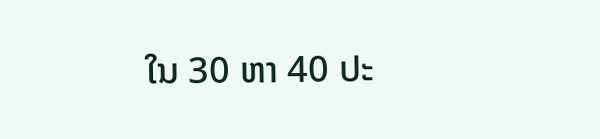ໃນ 30 ຫາ 40 ປະ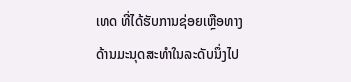ເທດ ທີ່ໄດ້ຮັບການຊ່ອຍເຫຼືອທາງດ້ານມະນຸດສະທຳໃນລະດັບນຶ່ງໄປ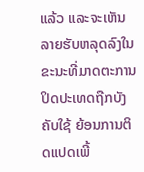ແລ້ວ ແລະຈະເຫັນລາຍຮັບຫລຸດລົງໃນຂະນະທີ່ມາດຕະການປິດປະເທດຖືກບັງຄັບໃຊ້ ຍ້ອນການຕິດແປດເພີ້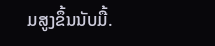ມສູງຂຶ້ນນັບມື້.